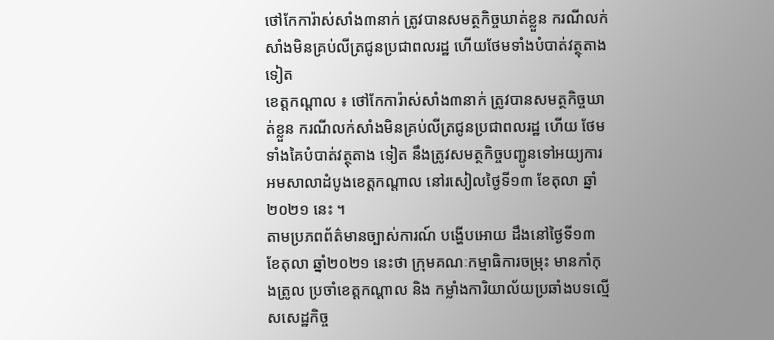ថៅកែការ៉ាស់សាំង៣នាក់ ត្រូវបានសមត្ថកិច្ចឃាត់ខ្លួន ករណីលក់សាំងមិនគ្រប់លីត្រជូនប្រជាពលរដ្ឋ ហើយថែមទាំងបំបាត់វត្ថុតាងទៀត
ខេត្តកណ្តាល ៖ ថៅកែការ៉ាស់សាំង៣នាក់ ត្រូវបានសមត្ថកិច្ចឃាត់ខ្លួន ករណីលក់សាំងមិនគ្រប់លីត្រជូនប្រជាពលរដ្ឋ ហើយ ថែមទាំងគៃបំបាត់វត្ថុតាង ទៀត នឹងត្រូវសមត្ថកិច្ចបញ្ជូនទៅអយ្យការអមសាលាដំបូងខេត្តកណ្តាល នៅរសៀលថ្ងៃទី១៣ ខែតុលា ឆ្នាំ២០២១ នេះ ។
តាមប្រភពព័ត៌មានច្បាស់ការណ៍ បង្ហើបអោយ ដឹងនៅថ្ងៃទី១៣ ខែតុលា ឆ្នាំ២០២១ នេះថា ក្រុមគណៈកម្មាធិការចម្រុះ មានកាំកុងត្រូល ប្រចាំខេត្ដកណ្តាល និង កម្លាំងការិយាល័យប្រឆាំងបទល្មើសសេដ្ឋកិច្ច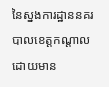នៃស្នងការដ្ឋាននគរបាលខេត្តកណ្តាល ដោយមាន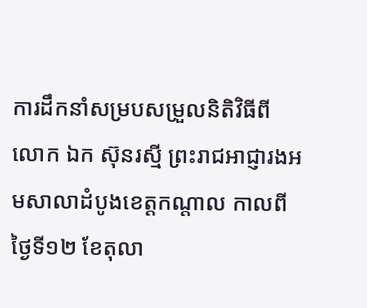ការដឹកនាំសម្របសម្រួលនិតិវិធីពី លោក ឯក ស៊ុនរស្មី ព្រះរាជអាជ្ញារងអមសាលាដំបូងខេត្តកណ្តាល កាលពីថ្ងៃទី១២ ខែតុលា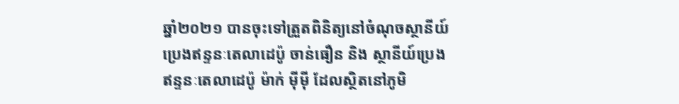ឆ្នាំ២០២១ បានចុះទៅត្រួតពិនិត្យនៅចំណុចស្ថានីយ៍ប្រេងឥន្ទនៈតេលាដេប៉ូ ចាន់ធឿន និង ស្ថានីយ៍ប្រេងឥន្ទនៈតេលាដេប៉ូ ម៉ាក់ ម៉ីម៉ី ដែលស្ថិតនៅភូមិ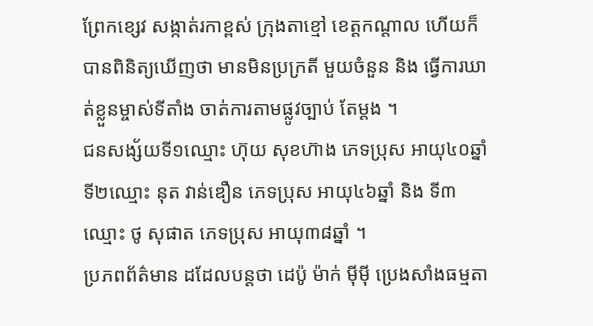ព្រែកខ្សេវ សង្កាត់រកាខ្ពស់ ក្រុងតាខ្មៅ ខេត្តកណ្តាល ហើយក៏បានពិនិត្យឃើញថា មានមិនប្រក្រតី មួយចំនួន និង ធ្វើការឃាត់ខ្លួនម្ចាស់ទីតាំង ចាត់ការតាមផ្លូវច្បាប់ តែម្តង ។
ជនសង្ស័យទី១ឈ្មោះ ហ៊ុយ សុខហ៊ាង ភេទប្រុស អាយុ៤០ឆ្នាំ ទី២ឈ្មោះ នុត វាន់ឌឿន ភេទប្រុស អាយុ៤៦ឆ្នាំ និង ទី៣ឈ្មោះ ថូ សុផាត ភេទប្រុស អាយុ៣៨ឆ្នាំ ។
ប្រភពព័ត៌មាន ដដែលបន្តថា ដេប៉ូ ម៉ាក់ ម៉ីម៉ី ប្រេងសាំងធម្មតា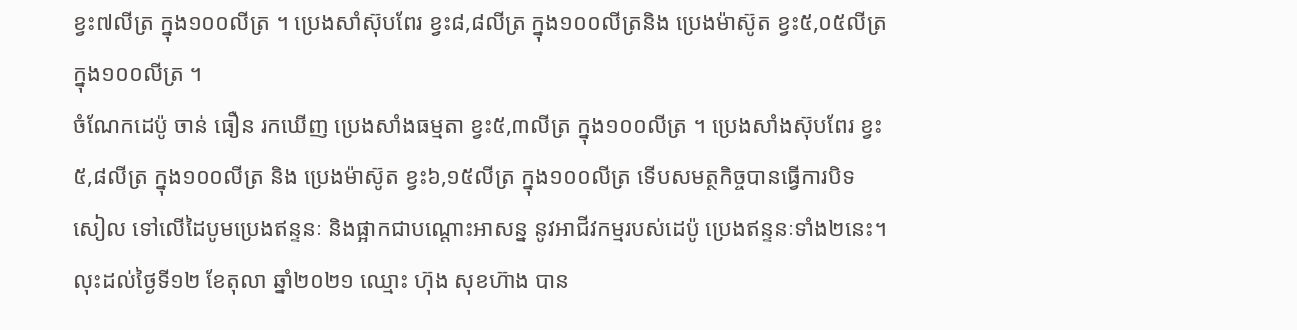ខ្វះ៧លីត្រ ក្នុង១០០លីត្រ ។ ប្រេងសាំស៊ុបពែរ ខ្វះ៨,៨លីត្រ ក្នុង១០០លីត្រនិង ប្រេងម៉ាស៊ូត ខ្វះ៥,០៥លីត្រ ក្នុង១០០លីត្រ ។
ចំណែកដេប៉ូ ចាន់ ធឿន រកឃើញ ប្រេងសាំងធម្មតា ខ្វះ៥,៣លីត្រ ក្នុង១០០លីត្រ ។ ប្រេងសាំងស៊ុបពែរ ខ្វះ៥,៨លីត្រ ក្នុង១០០លីត្រ និង ប្រេងម៉ាស៊ូត ខ្វះ៦,១៥លីត្រ ក្នុង១០០លីត្រ ទើបសមត្ថកិច្ចបានធ្វើការបិទ សៀល ទៅលើដៃបូមប្រេងឥន្ទនៈ និងផ្អាកជាបណ្តោះអាសន្ន នូវអាជីវកម្មរបស់ដេប៉ូ ប្រេងឥន្ទនៈទាំង២នេះ។
លុះដល់ថ្ងៃទី១២ ខែតុលា ឆ្នាំ២០២១ ឈ្មោះ ហ៊ុង សុខហ៊ាង បាន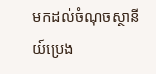មកដល់ចំណុចស្ថានីយ៍ប្រេង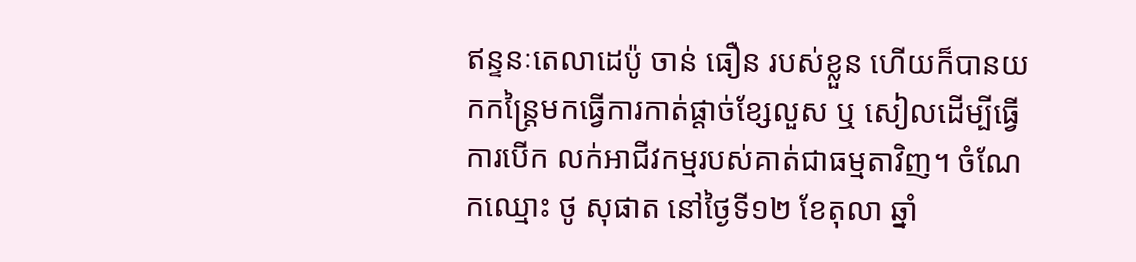ឥន្ទនៈតេលាដេប៉ូ ចាន់ ធឿន របស់ខ្លួន ហើយក៏បានយកកន្ត្រៃមកធ្វើការកាត់ផ្តាច់ខ្សែលួស ឬ សៀលដើម្បីធ្វើការបើក លក់អាជីវកម្មរបស់គាត់ជាធម្មតាវិញ។ ចំណែកឈ្មោះ ថូ សុផាត នៅថ្ងៃទី១២ ខែតុលា ឆ្នាំ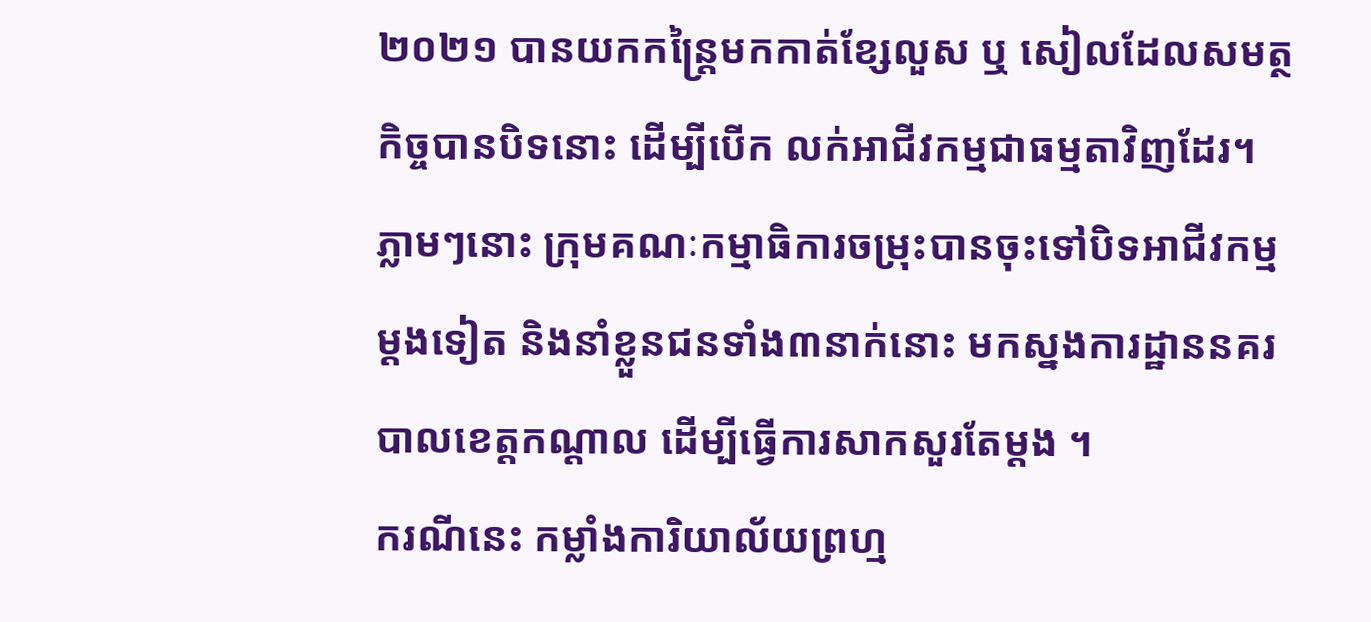២០២១ បានយកកន្ត្រៃមកកាត់ខ្សែលួស ឬ សៀលដែលសមត្ថកិច្ចបានបិទនោះ ដើម្បីបើក លក់អាជីវកម្មជាធម្មតាវិញដែរ។ ភ្លាមៗនោះ ក្រុមគណៈកម្មាធិការចម្រុះបានចុះទៅបិទអាជីវកម្មម្តងទៀត និងនាំខ្លួនជនទាំង៣នាក់នោះ មកស្នងការដ្ឋាននគរបាលខេត្តកណ្តាល ដើម្បីធ្វើការសាកសួរតែម្តង ។
ករណីនេះ កម្លាំងការិយាល័យព្រហ្ម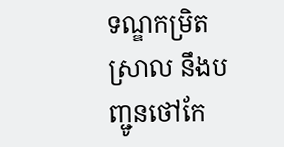ទណ្ឌកម្រិតស្រាល នឹងបញ្ជូនថៅកែ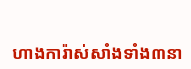ហាងការ៉ាស់សាំងទាំង៣នា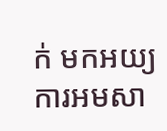ក់ មកអយ្យការអមសា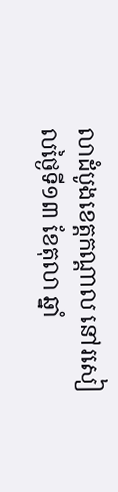លាដំបូងខេត្តកណ្តាល នៅរសៀលថ្ងៃទី១៣ ខែតុលា ឆ្នាំ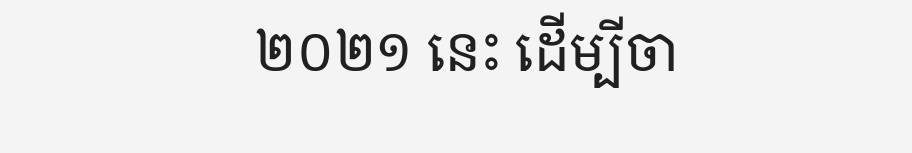២០២១ នេះ ដើម្បីចា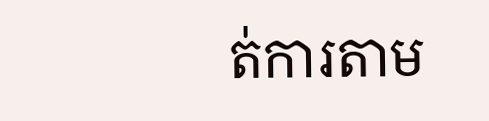ត់ការតាម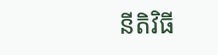នីតិវិធី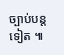ច្បាប់បន្តទៀត ៕